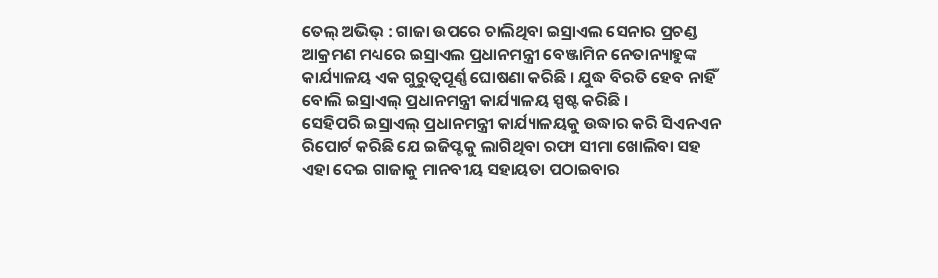ତେଲ୍ ଅଭିଭ୍ : ଗାଜା ଉପରେ ଚାଲିଥିବା ଇସ୍ରାଏଲ ସେନାର ପ୍ରଚଣ୍ଡ ଆକ୍ରମଣ ମଧ୍ୟରେ ଇସ୍ରାଏଲ ପ୍ରଧାନମନ୍ତ୍ରୀ ବେଞ୍ଜାମିନ ନେତାନ୍ୟାହୁଙ୍କ କାର୍ଯ୍ୟାଳୟ ଏକ ଗୁରୁତ୍ବପୂର୍ଣ୍ଣ ଘୋଷଣା କରିଛି । ଯୁଦ୍ଧ ବିରତି ହେବ ନାହିଁ ବୋଲି ଇସ୍ରାଏଲ୍ ପ୍ରଧାନମନ୍ତ୍ରୀ କାର୍ଯ୍ୟାଳୟ ସ୍ପଷ୍ଟ କରିଛି ।
ସେହିପରି ଇସ୍ରାଏଲ୍ ପ୍ରଧାନମନ୍ତ୍ରୀ କାର୍ଯ୍ୟାଳୟକୁ ଉଦ୍ଧାର କରି ସିଏନଏନ ରିପୋର୍ଟ କରିଛି ଯେ ଇଜିପ୍ଟକୁ ଲାଗିଥିବା ରଫା ସୀମା ଖୋଲିବା ସହ ଏହା ଦେଇ ଗାଜାକୁ ମାନବୀୟ ସହାୟତା ପଠାଇବାର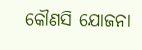କୌଣସି ଯୋଜନା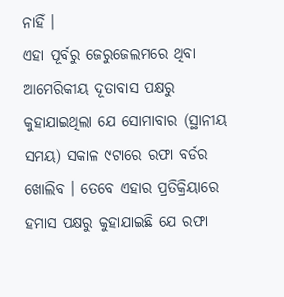ନାହିଁ ।
ଏହା ପୂର୍ବରୁ ଜେରୁଜେଲମରେ ଥିବା ଆମେରିକୀୟ ଦୂତାବାସ ପକ୍ଷରୁ କୁହାଯାଇଥିଲା ଯେ ସୋମାବାର (ସ୍ଥାନୀୟ ସମୟ) ସକାଳ ୯ଟାରେ ରଫା ବର୍ଡର ଖୋଲିବ । ତେବେ ଏହାର ପ୍ରତିକ୍ରିୟାରେ ହମାସ ପକ୍ଷରୁ କୁହାଯାଇଛି ଯେ ରଫା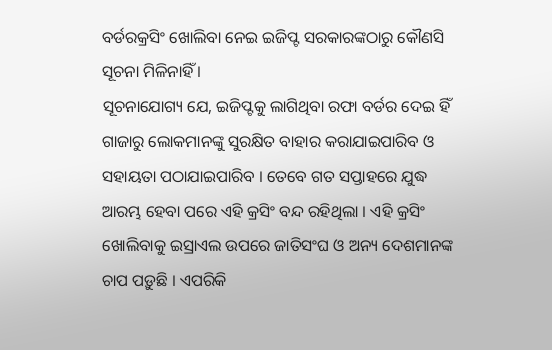ବର୍ଡରକ୍ରସିଂ ଖୋଲିବା ନେଇ ଇଜିପ୍ଟ ସରକାରଙ୍କଠାରୁ କୌଣସି ସୂଚନା ମିଳିନାହିଁ ।
ସୂଚନାଯୋଗ୍ୟ ଯେ, ଇଜିପ୍ଟକୁ ଲାଗିଥିବା ରଫା ବର୍ଡର ଦେଇ ହିଁ ଗାଜାରୁ ଲୋକମାନଙ୍କୁ ସୁରକ୍ଷିତ ବାହାର କରାଯାଇପାରିବ ଓ ସହାୟତା ପଠାଯାଇପାରିବ । ତେବେ ଗତ ସପ୍ତାହରେ ଯୁଦ୍ଧ ଆରମ୍ଭ ହେବା ପରେ ଏହି କ୍ରସିଂ ବନ୍ଦ ରହିଥିଲା । ଏହି କ୍ରସିଂ ଖୋଲିବାକୁ ଇସ୍ରାଏଲ ଉପରେ ଜାତିସଂଘ ଓ ଅନ୍ୟ ଦେଶମାନଙ୍କ ଚାପ ପଡ଼ୁଛି । ଏପରିକି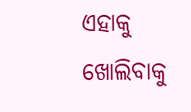ଏହାକୁ ଖୋଲିବାକୁ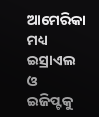ଆମେରିକା ମଧ୍ୟ ଇସ୍ରାଏଲ ଓ ଇଜିପ୍ଟକୁ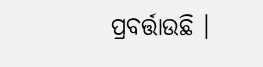ପ୍ରବର୍ତ୍ତାଉଛି ।